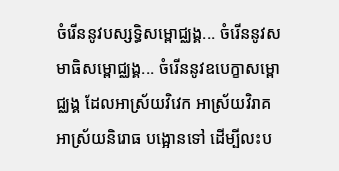ចំរើននូវបស្សទិ្ធសម្ពោជ្ឈង្គ... ចំរើននូវសមាធិសម្ពោជ្ឈង្គ... ចំរើននូវឧបេក្ខាសម្ពោជ្ឈង្គ ដែលអាស្រ័យវិវេក អាស្រ័យវិរាគ អាស្រ័យនិរោធ បង្អោនទៅ ដើម្បីលះប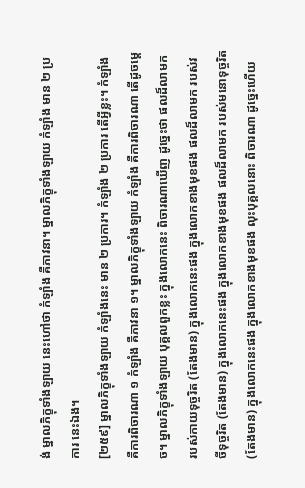ង់ ម្នាលភិក្ខុទាំងឡាយ នេះហៅថា កំឡាំង គឺភាវនា។ ម្នាលភិក្ខុទាំងឡាយ កំឡាំង មាន ២ ប្រការ នេះឯង។
[២៥៩] ម្នាលភិក្ខុទាំងឡាយ កំឡាំងនេះ មាន ២ ប្រការ។ កំឡាំង ២ ប្រការ តើអី្វខ្លះ។ កំឡាំង គឺការពិចារណា ១ កំឡាំង គឺភាវនា ១។ ម្នាលភិក្ខុទាំងឡាយ កំឡាំង គឺការពិចារណា តើដូចម្តេច។ ម្នាលភិក្ខុទាំងឡាយ បុគ្គលពួកខ្លះ ក្នុងលោកនេះ ពិចារណាឃើញ ដូច្នេះថា ផលដ៏លាមក របស់កាយទុច្ចរិត (តែងមាន) ក្នុងលោកនេះផង ក្នុងលោកខាងមុខផង ផលដ៏លាមក របស់វចីទុច្ចរិត (តែងមាន) ក្នុងលោកនេះផង ក្នុងលោកខាងមុខផង ផលដ៏លាមក របស់មនោទុច្ចរិត (តែងមាន) ក្នុងលោកនេះផង ក្នុងលោកខាងមុខផង លុះបុគ្គលនោះ ពិចារណា ដូច្នេះហើយ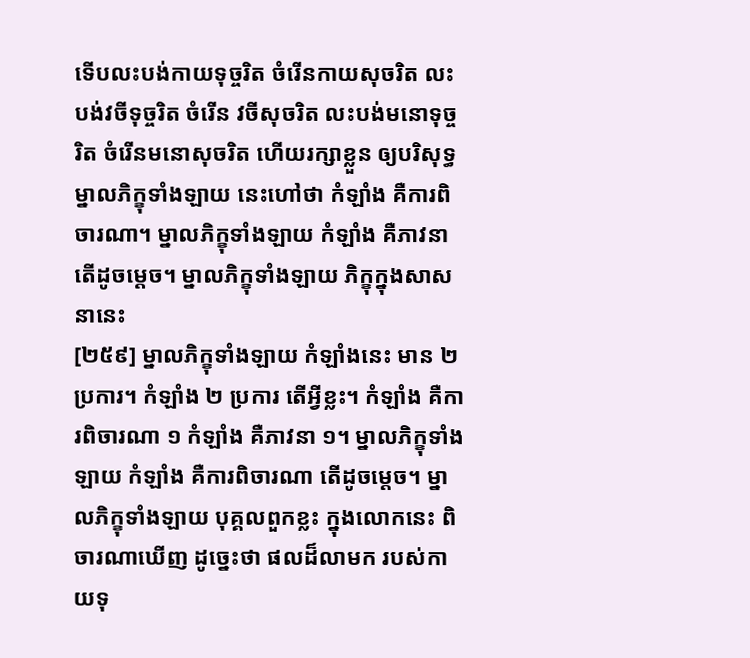ទើបលះបង់កាយទុច្ចរិត ចំរើនកាយសុចរិត លះបង់វចីទុច្ចរិត ចំរើន វចីសុចរិត លះបង់មនោទុច្ចរិត ចំរើនមនោសុចរិត ហើយរក្សាខ្លួន ឲ្យបរិសុទ្ធ ម្នាលភិក្ខុទាំងឡាយ នេះហៅថា កំឡាំង គឺការពិចារណា។ ម្នាលភិក្ខុទាំងឡាយ កំឡាំង គឺភាវនា តើដូចម្តេច។ ម្នាលភិក្ខុទាំងឡាយ ភិក្ខុក្នុងសាសនានេះ
[២៥៩] ម្នាលភិក្ខុទាំងឡាយ កំឡាំងនេះ មាន ២ ប្រការ។ កំឡាំង ២ ប្រការ តើអី្វខ្លះ។ កំឡាំង គឺការពិចារណា ១ កំឡាំង គឺភាវនា ១។ ម្នាលភិក្ខុទាំងឡាយ កំឡាំង គឺការពិចារណា តើដូចម្តេច។ ម្នាលភិក្ខុទាំងឡាយ បុគ្គលពួកខ្លះ ក្នុងលោកនេះ ពិចារណាឃើញ ដូច្នេះថា ផលដ៏លាមក របស់កាយទុ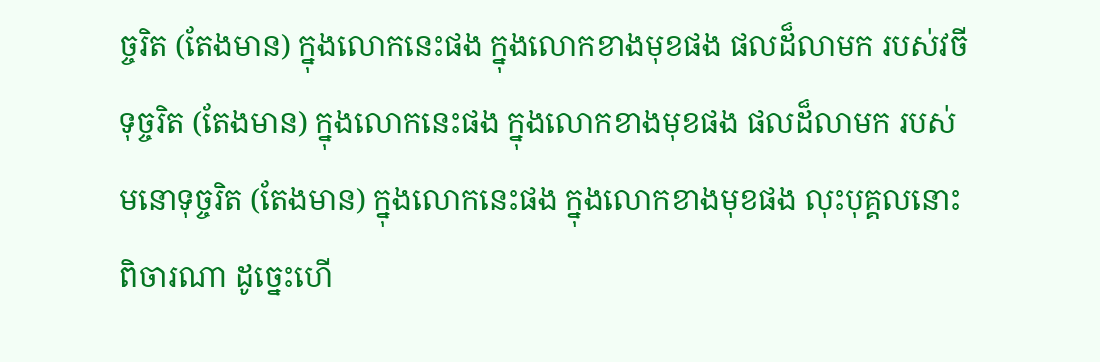ច្ចរិត (តែងមាន) ក្នុងលោកនេះផង ក្នុងលោកខាងមុខផង ផលដ៏លាមក របស់វចីទុច្ចរិត (តែងមាន) ក្នុងលោកនេះផង ក្នុងលោកខាងមុខផង ផលដ៏លាមក របស់មនោទុច្ចរិត (តែងមាន) ក្នុងលោកនេះផង ក្នុងលោកខាងមុខផង លុះបុគ្គលនោះ ពិចារណា ដូច្នេះហើ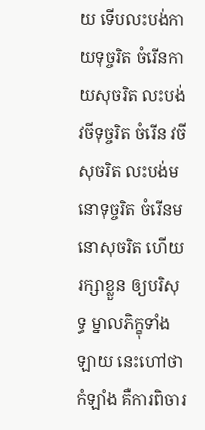យ ទើបលះបង់កាយទុច្ចរិត ចំរើនកាយសុចរិត លះបង់វចីទុច្ចរិត ចំរើន វចីសុចរិត លះបង់មនោទុច្ចរិត ចំរើនមនោសុចរិត ហើយរក្សាខ្លួន ឲ្យបរិសុទ្ធ ម្នាលភិក្ខុទាំងឡាយ នេះហៅថា កំឡាំង គឺការពិចារ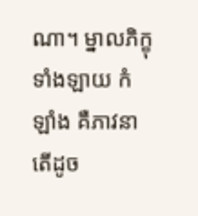ណា។ ម្នាលភិក្ខុទាំងឡាយ កំឡាំង គឺភាវនា តើដូច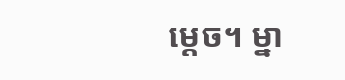ម្តេច។ ម្នា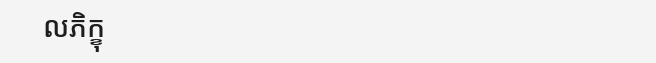លភិក្ខុ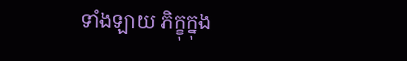ទាំងឡាយ ភិក្ខុក្នុង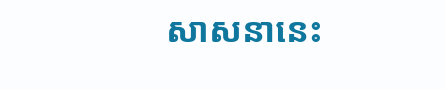សាសនានេះ